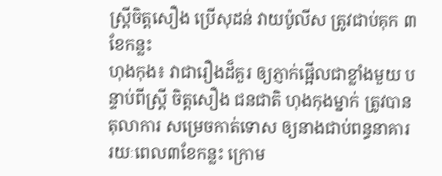ស្រ្តីចិត្តសឿង ប្រើសុដន់ វាយប៉ូលីស ត្រូវជាប់គុក ៣ខែកន្លះ
ហុងកុង៖ វាជារឿងដ៏គួរ ឲ្យភ្ញាក់ផ្អើលជាខ្លាំងមួយ បន្ទាប់ពីស្រ្តី ចិត្តសឿង ជនជាតិ ហុងកុងម្នាក់ ត្រូវបានតុលាការ សម្រេចកាត់ទោស ឲ្យនាងជាប់ពន្ធនាគារ រយៈពេល៣ខែកន្លះ ក្រោម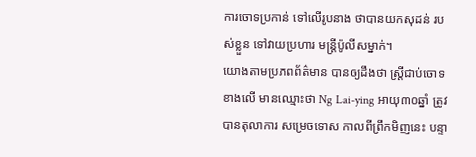ការចោទប្រកាន់ ទៅលើរូបនាង ថាបានយកសុដន់ របស់ខ្លួន ទៅវាយប្រហារ មន្ត្រីប៉ូលីសម្នាក់។
យោងតាមប្រភពព័ត៌មាន បានឲ្យដឹងថា ស្រ្តីជាប់ចោទខាងលើ មានឈ្មោះថា Ng Lai-ying អាយុ៣០ឆ្នាំ ត្រូវបានតុលាការ សម្រេចទោស កាលពីព្រឹកមិញនេះ បន្ទា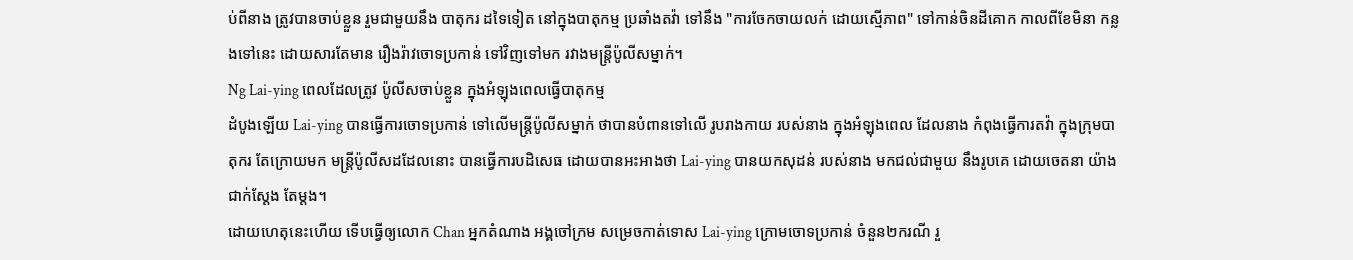ប់ពីនាង ត្រូវបានចាប់ខ្លួន រួមជាមួយនឹង បាតុករ ដទៃទៀត នៅក្នុងបាតុកម្ម ប្រឆាំងតវ៉ា ទៅនឹង "ការចែកចាយលក់ ដោយស្មើភាព" ទៅកាន់ចិនដីគោក កាលពីខែមិនា កន្លងទៅនេះ ដោយសារតែមាន រឿងរ៉ាវចោទប្រកាន់ ទៅវិញទៅមក រវាងមន្ត្រីប៉ូលីសម្នាក់។
Ng Lai-ying ពេលដែលត្រូវ ប៉ូលីសចាប់ខ្លួន ក្នុងអំឡុងពេលធ្វើបាតុកម្ម
ដំបូងឡើយ Lai-ying បានធ្វើការចោទប្រកាន់ ទៅលើមន្ត្រីប៉ូលីសម្នាក់ ថាបានបំពានទៅលើ រូបរាងកាយ របស់នាង ក្នុងអំឡុងពេល ដែលនាង កំពុងធ្វើការតវ៉ា ក្នុងក្រុមបាតុករ តែក្រោយមក មន្ត្រីប៉ូលីសដដែលនោះ បានធ្វើការបដិសេធ ដោយបានអះអាងថា Lai-ying បានយកសុដន់ របស់នាង មកជល់ជាមួយ នឹងរូបគេ ដោយចេតនា យ៉ាងជាក់ស្តែង តែម្តង។
ដោយហេតុនេះហើយ ទើបធ្វើឲ្យលោក Chan អ្នកតំណាង អង្គចៅក្រម សម្រេចកាត់ទោស Lai-ying ក្រោមចោទប្រកាន់ ចំនួន២ករណី រួ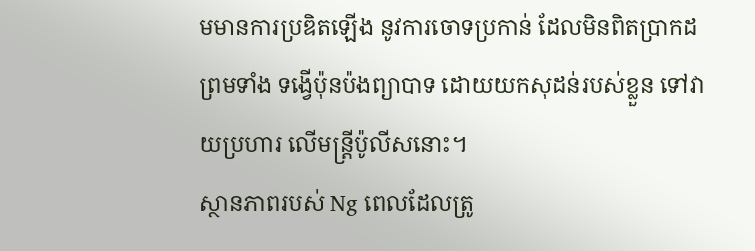មមានការប្រឌិតឡើង នូវការចោទប្រកាន់ ដែលមិនពិតប្រាកដ ព្រមទាំង ទង្វើប៉ុនប៉ងព្យាបាទ ដោយយកសុដន់របស់ខ្លួន ទៅវាយប្រហារ លើមន្ត្រីប៉ូលីសនោះ។
ស្ថានភាពរបស់ Ng ពេលដែលត្រូ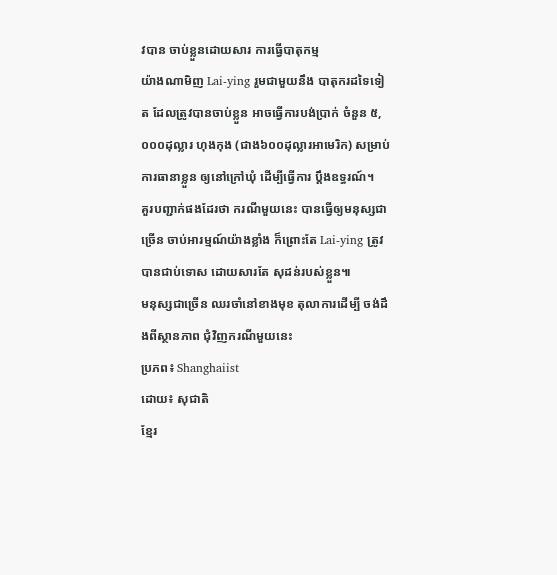វបាន ចាប់ខ្លួនដោយសារ ការធ្វើបាតុកម្ម
យ៉ាងណាមិញ Lai-ying រួមជាមួយនឹង បាតុករដទៃទៀត ដែលត្រូវបានចាប់ខ្លួន អាចធ្វើការបង់ប្រាក់ ចំនួន ៥,០០០ដុល្លារ ហុងកុង (ជាង៦០០ដុល្លារអាមេរិក) សម្រាប់ការធានាខ្លួន ឲ្យនៅក្រៅឃុំ ដើម្បីធ្វើការ ប្តឹងឧទ្ធរណ៍។
គួរបញ្ជាក់ផងដែរថា ករណីមួយនេះ បានធ្វើឲ្យមនុស្សជាច្រើន ចាប់អារម្មណ៍យ៉ាងខ្លាំង ក៏ព្រោះតែ Lai-ying ត្រូវបានជាប់ទោស ដោយសារតែ សុដន់របស់ខ្លួន៕
មនុស្សជាច្រើន ឈរចាំនៅខាងមុខ តុលាការដើម្បី ចង់ដឹងពីស្ថានភាព ជុំវិញករណីមួយនេះ
ប្រភព៖ Shanghaiist
ដោយ៖ សុជាតិ
ខ្មែរ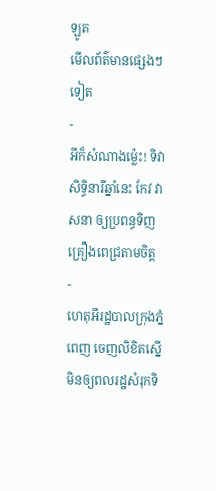ឡូត
មើលព័ត៌មានផ្សេងៗទៀត
-
អីក៏សំណាងម្ល៉េះ! ទិវាសិទ្ធិនារីឆ្នាំនេះ កែវ វាសនា ឲ្យប្រពន្ធទិញគ្រឿងពេជ្រតាមចិត្ត
-
ហេតុអីរដ្ឋបាលក្រុងភ្នំពេញ ចេញលិខិតស្នើមិនឲ្យពលរដ្ឋសំរុកទិ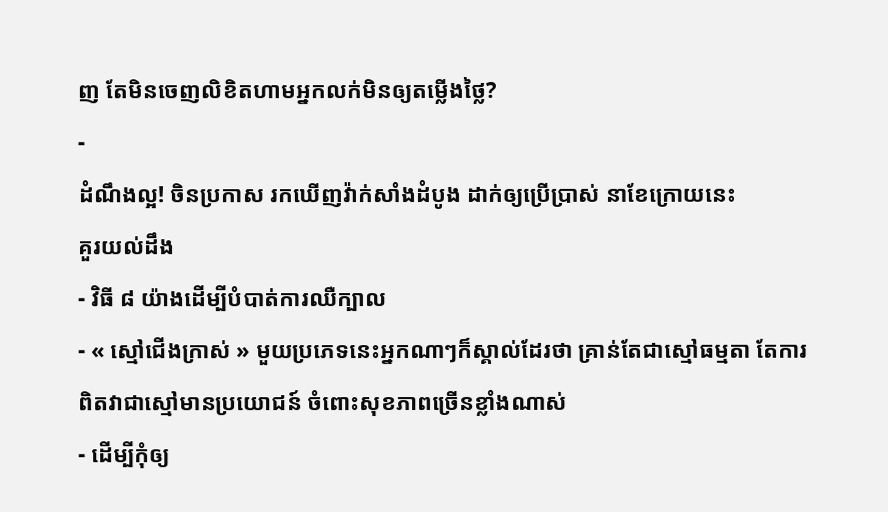ញ តែមិនចេញលិខិតហាមអ្នកលក់មិនឲ្យតម្លើងថ្លៃ?
-
ដំណឹងល្អ! ចិនប្រកាស រកឃើញវ៉ាក់សាំងដំបូង ដាក់ឲ្យប្រើប្រាស់ នាខែក្រោយនេះ
គួរយល់ដឹង
- វិធី ៨ យ៉ាងដើម្បីបំបាត់ការឈឺក្បាល
- « ស្មៅជើងក្រាស់ » មួយប្រភេទនេះអ្នកណាៗក៏ស្គាល់ដែរថា គ្រាន់តែជាស្មៅធម្មតា តែការពិតវាជាស្មៅមានប្រយោជន៍ ចំពោះសុខភាពច្រើនខ្លាំងណាស់
- ដើម្បីកុំឲ្យ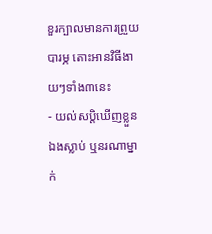ខួរក្បាលមានការព្រួយបារម្ភ តោះអានវិធីងាយៗទាំង៣នេះ
- យល់សប្តិឃើញខ្លួនឯងស្លាប់ ឬនរណាម្នាក់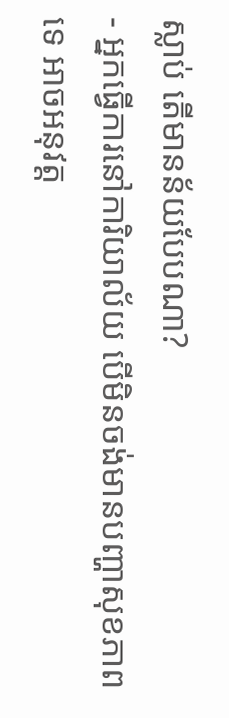ស្លាប់ តើមានន័យបែបណា?
- អ្នកធ្វើការនៅការិយាល័យ បើមិនចង់មានបញ្ហាសុខភាពទេ អាចអនុវត្ត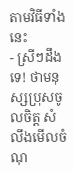តាមវិធីទាំងនេះ
- ស្រីៗដឹងទេ! ថាមនុស្សប្រុសចូលចិត្ត សំលឹងមើលចំណុ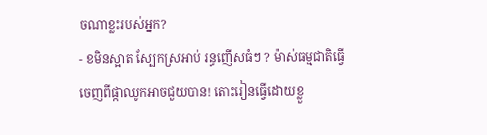ចណាខ្លះរបស់អ្នក?
- ខមិនស្អាត ស្បែកស្រអាប់ រន្ធញើសធំៗ ? ម៉ាស់ធម្មជាតិធ្វើចេញពីផ្កាឈូកអាចជួយបាន! តោះរៀនធ្វើដោយខ្លួ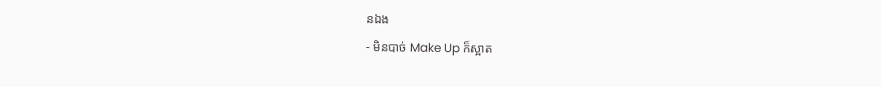នឯង
- មិនបាច់ Make Up ក៏ស្អាត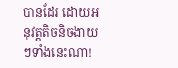បានដែរ ដោយអនុវត្តតិចនិចងាយៗទាំងនេះណា!